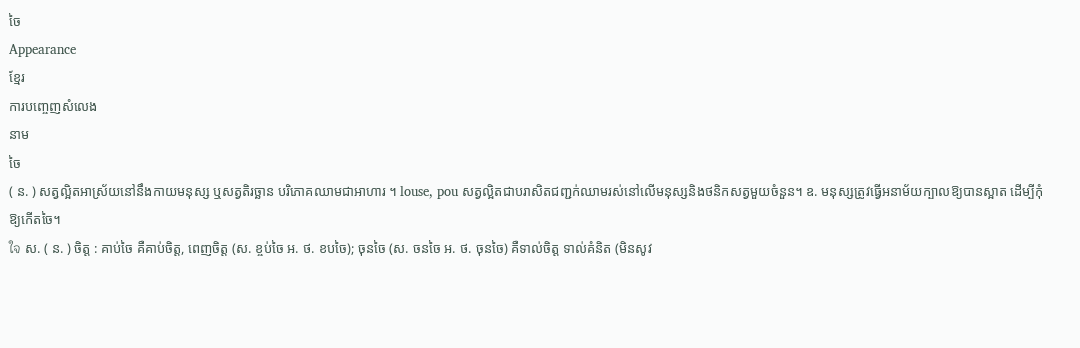ចៃ
Appearance
ខ្មែរ
ការបញ្ចេញសំលេង
នាម
ចៃ
( ន. ) សត្វល្អិតអាស្រ័យនៅនឹងកាយមនុស្ស ឬសត្វតិរច្ឆាន បរិភោគឈាមជាអាហារ ។ louse, pou សត្វល្អិតជាបរាសិតជញ្ជក់ឈាមរស់នៅលើមនុស្សនិងថនិកសត្វមួយចំនួន។ ឧ. មនុស្សត្រូវធ្វើអនាម័យក្បាលឱ្យបានស្អាត ដើម្បីកុំឱ្យកើតចៃ។
ใจ ស. ( ន. ) ចិត្ត : គាប់ចៃ គឺគាប់ចិត្ត, ពេញចិត្ត (ស. ខ្ចប់ចៃ អ. ថ. ខបចៃ); ចុនចៃ (ស. ចនចៃ អ. ថ. ចុនចៃ) គឺទាល់ចិត្ត ទាល់គំនិត (មិនសូវ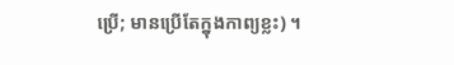ប្រើ; មានប្រើតែក្នុងកាព្យខ្លះ) ។